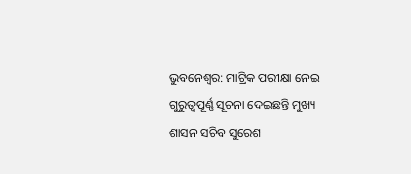ଭୁବନେଶ୍ୱର: ମାଟ୍ରିକ ପରୀକ୍ଷା ନେଇ ଗୁରୁତ୍ୱପୂର୍ଣ୍ଣ ସୂଚନା ଦେଇଛନ୍ତି ମୁଖ୍ୟ ଶାସନ ସଚିବ ସୁରେଶ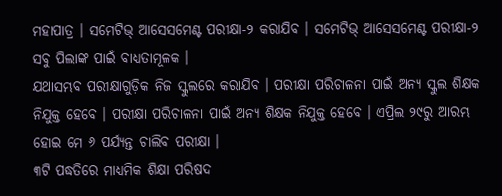ମହାପାତ୍ର । ସମେଟିଭ୍ ଆସେସମେଣ୍ଟ ପରୀକ୍ଷା-୨ କରାଯିବ । ସମେଟିଭ୍ ଆସେସମେଣ୍ଟ ପରୀକ୍ଷା-୨ ସବୁ ପିଲାଙ୍କ ପାଇଁ ବାଧ୍ୟତାମୂଳକ ।
ଯଥାସମ୍ଭବ ପରୀକ୍ଷାଗୁଡ଼ିକ ନିଜ ସ୍କୁଲରେ କରାଯିବ । ପରୀକ୍ଷା ପରିଚାଳନା ପାଇଁ ଅନ୍ୟ ସ୍କୁଲ ଶିକ୍ଷକ ନିଯୁକ୍ତ ହେବେ । ପରୀକ୍ଷା ପରିଚାଳନା ପାଇଁ ଅନ୍ୟ ଶିକ୍ଷକ ନିଯୁକ୍ତ ହେବେ । ଏପ୍ରିଲ ୨୯ରୁ ଆରମ୍ଭ ହୋଇ ମେ ୬ ପର୍ଯ୍ୟନ୍ତ ଚାଲିବ ପରୀକ୍ଷା ।
୩ଟି ପଦ୍ଧତିରେ ମାଧ୍ୟମିକ ଶିକ୍ଷା ପରିଷଦ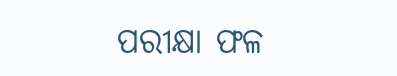ପରୀକ୍ଷା ଫଳ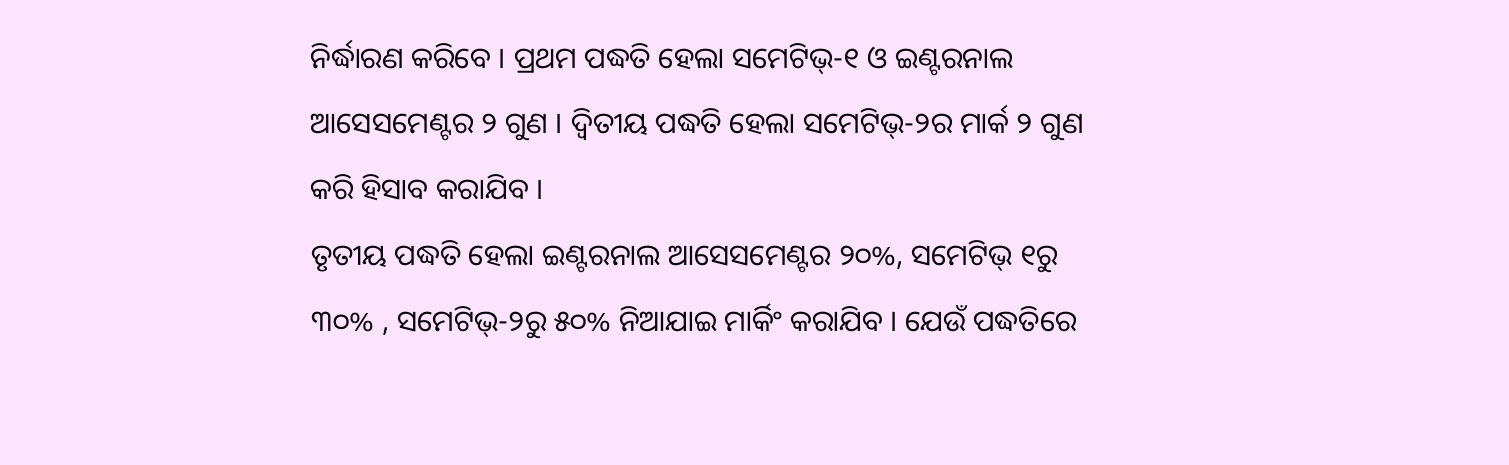ନିର୍ଦ୍ଧାରଣ କରିବେ । ପ୍ରଥମ ପଦ୍ଧତି ହେଲା ସମେଟିଭ୍-୧ ଓ ଇଣ୍ଟରନାଲ ଆସେସମେଣ୍ଟର ୨ ଗୁଣ । ଦ୍ୱିତୀୟ ପଦ୍ଧତି ହେଲା ସମେଟିଭ୍-୨ର ମାର୍କ ୨ ଗୁଣ କରି ହିସାବ କରାଯିବ ।
ତୃତୀୟ ପଦ୍ଧତି ହେଲା ଇଣ୍ଟରନାଲ ଆସେସମେଣ୍ଟର ୨୦%, ସମେଟିଭ୍ ୧ରୁ ୩୦% , ସମେଟିଭ୍-୨ରୁ ୫୦% ନିଆଯାଇ ମାର୍କିଂ କରାଯିବ । ଯେଉଁ ପଦ୍ଧତିରେ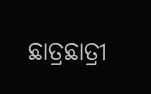ଛାତ୍ରଛାତ୍ରୀ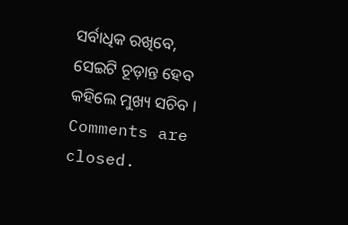ସର୍ବାଧିକ ରଖିବେ, ସେଇଟି ଚୂଡ଼ାନ୍ତ ହେବ କହିଲେ ମୁଖ୍ୟ ସଚିବ ।
Comments are closed.